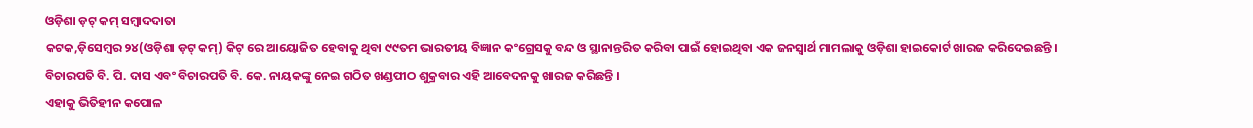ଓଡ଼ିଶା ଡ଼ଟ୍ କମ୍ ସମ୍ବାଦଦାତା
କଟକ,ଡ଼ିସେମ୍ବର ୨୪(ଓଡ଼ିଶା ଡ଼ଟ୍ କମ୍) କିଟ୍ ରେ ଆୟୋଜିତ ହେବାକୁ ଥିବା ୯୯ତମ ଭାରତୀୟ ବିଜ୍ଞାନ କଂଗ୍ରେସକୁ ବନ୍ଦ ଓ ସ୍ଥାନାନ୍ତରିତ କରିବା ପାଇଁ ହୋଇଥିବା ଏକ ଜନସ୍ୱାର୍ଥ ମାମଲାକୁ ଓଡ଼ିଶା ହାଇକୋର୍ଟ ଖାରଜ କରିଦେଇଛନ୍ତି ।
ବିଚାରପତି ବି. ପି. ଦାସ ଏବଂ ବିଚାରପତି ବି. କେ. ନାୟକଙ୍କୁ ନେଇ ଗଠିତ ଖଣ୍ଡପୀଠ ଶୁକ୍ରବାର ଏହି ଆବେଦନକୁ ଖାରଜ କରିଛନ୍ତି ।
ଏହାକୁ ଭିତିହୀନ କପୋଳ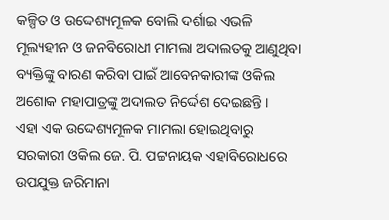କଳ୍ପିତ ଓ ଉଦ୍ଦେଶ୍ୟମୂଳକ ବୋଲି ଦର୍ଶାଇ ଏଭଳି ମୂଲ୍ୟହୀନ ଓ ଜନବିରୋଧୀ ମାମଲା ଅଦାଲତକୁ ଆଣୁଥିବା ବ୍ୟକ୍ତିଙ୍କୁ ବାରଣ କରିବା ପାଇଁ ଆବେନକାରୀଙ୍କ ଓକିଲ ଅଶୋକ ମହାପାତ୍ରଙ୍କୁ ଅଦାଲତ ନିର୍ଦ୍ଦେଶ ଦେଇଛନ୍ତି ।
ଏହା ଏକ ଉଦ୍ଦେଶ୍ୟମୂଳକ ମାମଲା ହୋଇଥିବାରୁ ସରକାରୀ ଓକିଲ ଜେ. ପି. ପଟ୍ଟନାୟକ ଏହାବିରୋଧରେ ଉପଯୁକ୍ତ ଜରିମାନା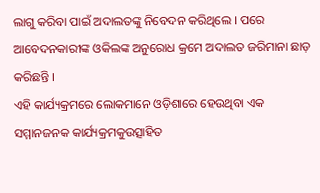ଲାଗୁ କରିବା ପାଇଁ ଅଦାଲତଙ୍କୁ ନିବେଦନ କରିଥିଲେ । ପରେ ଆବେଦନକାରୀଙ୍କ ଓକିଲଙ୍କ ଅନୁରୋଧ କ୍ରମେ ଅଦାଲତ ଜରିମାନା ଛାଡ଼ କରିଛନ୍ତି ।
ଏହି କାର୍ଯ୍ୟକ୍ରମରେ ଲୋକମାନେ ଓଡ଼ିଶାରେ ହେଉଥିବା ଏକ ସମ୍ମାନଜନକ କାର୍ଯ୍ୟକ୍ରମକୁଉତ୍ସାହିତ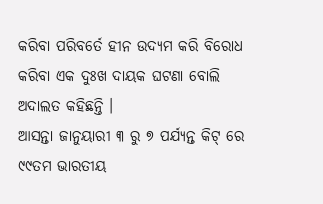କରିବା ପରିବର୍ତେ ହୀନ ଉଦ୍ୟମ କରି ବିରୋଧ କରିବା ଏକ ଦୁଃଖ ଦାୟକ ଘଟଣା ବୋଲି ଅଦାଲତ କହିଛନ୍ତି ।
ଆସନ୍ତା ଜାନୁୟାରୀ ୩ ରୁ ୭ ପର୍ଯ୍ୟନ୍ତ କିଟ୍ ରେ ୯୯ତମ ଭାରତୀୟ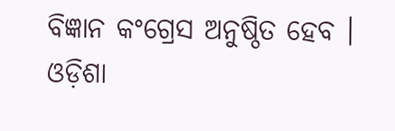ବିଜ୍ଞାନ କଂଗ୍ରେସ ଅନୁଷ୍ଠିତ ହେବ ।
ଓଡ଼ିଶା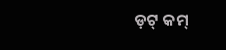ଡ଼ଟ୍ କମ୍